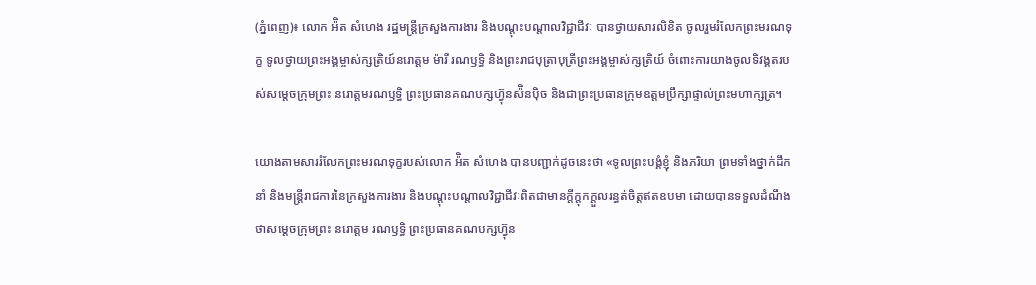(ភ្នំពេញ)៖ លោក អ៉ិត សំហេង រដ្ឋមន្ត្រីក្រសួងការងារ និងបណ្តុះបណ្តាលវិជ្ជាជីវៈ បានថ្វាយសារលិខិត ចូលរួមរំលែកព្រះមរណទុក្ខ ទូលថ្វាយព្រះអង្គម្ចាស់ក្សត្រិយ៍នរោត្តម ម៉ារី រណឫទ្ធិ និងព្រះរាជបុត្រាបុត្រីព្រះអង្គម្ចាស់ក្សត្រិយ៍ ចំពោះការយាងចូលទិវង្គតរបស់សម្តេចក្រុមព្រះ នរោត្តមរណឫទ្ធិ ព្រះប្រធានគណបក្សហ៊្វុនស៉ិនប៉ិច និងជាព្រះប្រធានក្រុមឧត្តមប្រឹក្សាផ្ទាល់ព្រះមហាក្សត្រ។

យោងតាមសាររំលែកព្រះមរណទុក្ខរបស់លោក អ៉ិត សំហេង បានបញ្ជាក់ដូចនេះថា «ទូលព្រះបង្គំខ្ញុំ និងភរិយា ព្រមទាំងថ្នាក់ដឹកនាំ និងមន្ត្រីរាជការនៃក្រសួងការងារ និងបណ្តុះបណ្តាលវិជ្ជាជីវៈពិតជាមានក្តីក្តុកក្តួលរន្ធត់ចិត្តឥតឧបមា ដោយបានទទួលដំណឹងថាសម្តេចក្រុមព្រះ នរោត្តម រណឫទ្ធិ ព្រះប្រធានគណបក្សហ៊្វុន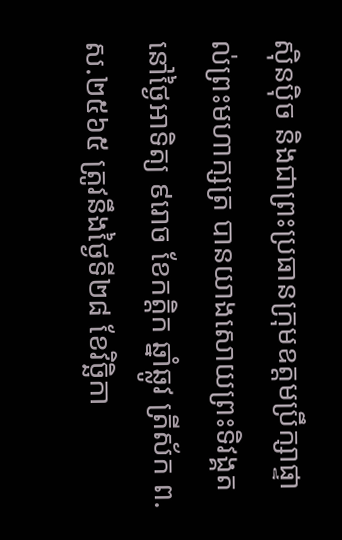ស៊ិនប៉ិច និងជាព្រះប្រធានក្រុមឧត្តមប្រឹក្សាផ្ទាល់ព្រះមហាក្សត្រ បានយាងសោយព្រះទិវង្គតនៅថ្ងៃអាទិត្យ ៩រោច ខែកត្តិក ឆ្នាំឆ្លូវ ត្រីស័ក ព.ស.២៥៦៥ ត្រូវនឹងថ្ងៃទី២៨ ខែវិច្ឆិកា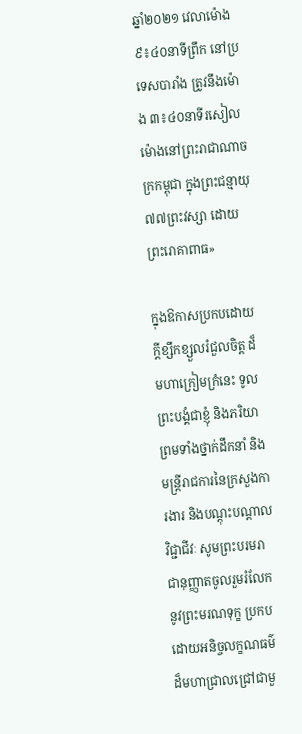ឆ្នាំ២០២១ វេលាម៉ោង៩៖៤០នាទីព្រឹក នៅប្រទេសបារាំង ត្រូវនឹងម៉ោង ៣៖៤០នាទីរសៀល ម៉ោងនៅព្រះរាជាណាចក្រកម្ពុជា ក្នុងព្រះជន្មាយុ ៧៧ព្រះវស្សា ដោយព្រះរោគាពាធ»

ក្នុងឱកាសប្រកបដោយក្តីខ្សឹកខ្សួលរំជួលចិត្ត ដ៏មហាក្រៀមក្រំនេះ ទូលព្រះបង្គំជាខ្ញុំ និងភរិយា ព្រមទាំងថ្នាក់ដឹកនាំ និងមន្ត្រីរាជការនៃក្រសួងការងារ និងបណ្តុះបណ្តាល វិជ្ជាជីវៈ សូមព្រះបរមរាជានុញ្ញាតចូលរួមរំលែកនូវព្រះមរណទុក្ខ ប្រកបដោយអនិច្ចលក្ខណធម៌ដ៏មហាជ្រាលជ្រៅជាមួ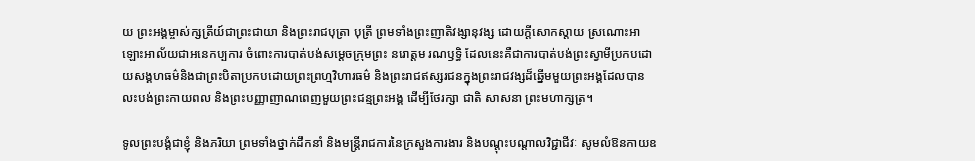យ ព្រះអង្គម្ចាស់ក្សត្រីយ៍ជាព្រះជាយា និងព្រះរាជបុត្រា បុត្រី ព្រមទាំងព្រះញាតិវង្សានុវង្ស ដោយក្តីសោកស្តាយ ស្រណោះអាឡោះអាល័យជាអនេកប្បការ ចំពោះការបាត់បង់សម្តេចក្រុមព្រះ នរោត្តម រណឫទ្ធិ ដែលនេះគឺជាការបាត់បង់ព្រះស្វាមីប្រកបដោយសង្គហធម៌និងជាព្រះបិតាប្រកបដោយព្រះព្រហ្មវិហារធម៌ និងព្រះរាជឥស្សរជនក្នុងព្រះរាជវង្សដ៏ឆ្នើមមួយព្រះអង្គដែលបានលះបង់ព្រះកាយពល និងព្រះបញ្ញាញាណពេញមួយព្រះជន្មព្រះអង្គ ដើម្បីថែរក្សា ជាតិ សាសនា ព្រះមហាក្សត្រ។

ទូលព្រះបង្គំជាខ្ញុំ និងភរិយា ព្រមទាំងថ្នាក់ដឹកនាំ និងមន្ត្រីរាជការនៃក្រសួងការងារ និងបណ្តុះបណ្តាលវិជ្ជាជីវៈ សូមលំឱនកាយឧ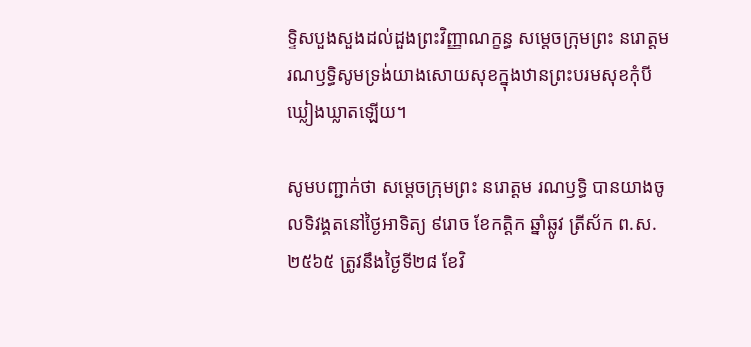ទ្ទិសបួងសួងដល់ដួងព្រះវិញ្ញាណក្ខន្ធ សម្តេចក្រុមព្រះ នរោត្តម រណឫទ្ធិសូមទ្រង់យាងសោយសុខក្នុងឋានព្រះបរមសុខកុំបីឃ្លៀងឃ្លាតឡើយ។

សូមបញ្ជាក់ថា សម្តេចក្រុមព្រះ នរោត្តម រណឫទ្ធិ បានយាងចូលទិវង្គតនៅថ្ងៃអាទិត្យ ៩រោច ខែកត្តិក ឆ្នាំឆ្លូវ ត្រីស័ក ព.ស.២៥៦៥ ត្រូវនឹងថ្ងៃទី២៨ ខែវិ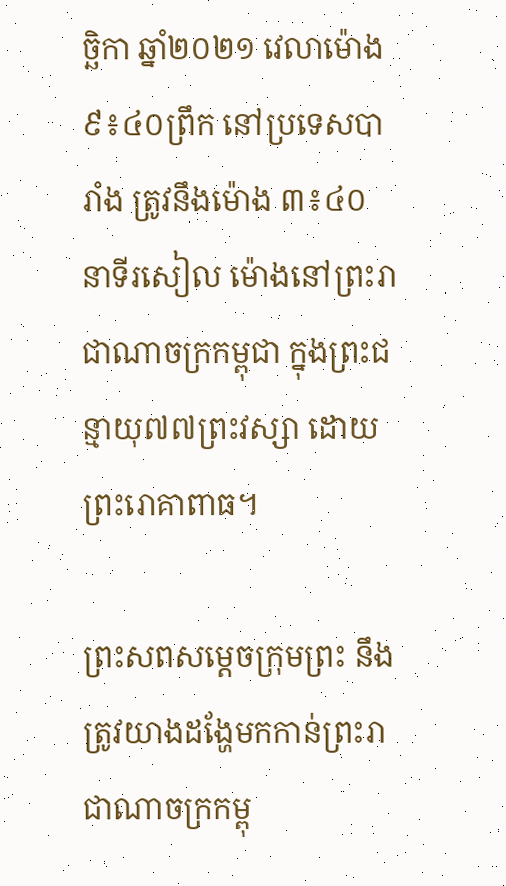ច្ឆិកា ឆ្នាំ២០២១ វេលាម៉ោង ៩៖៤០ព្រឹក នៅប្រទេសបារាំង ត្រូវនឹងម៉ោង ៣៖៤០នាទីរសៀល ម៉ោងនៅព្រះរាជាណាចក្រកម្ពុជា ក្នុងព្រះជន្មាយុ៧៧ព្រះវស្សា ដោយព្រះរោគាពាធ។

ព្រះសពសម្តេចក្រុមព្រះ នឹងត្រូវយាងដង្ហែមកកាន់ព្រះរាជាណាចក្រកម្ពុ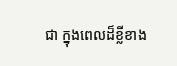ជា ក្នុងពេលដ៏ខ្លីខាង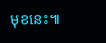មុខនេះ៕